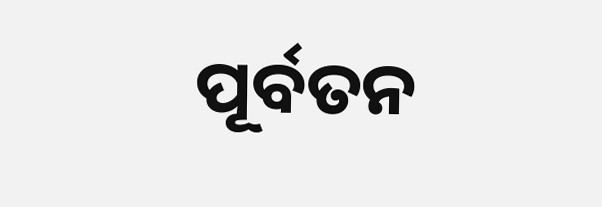ପୂର୍ବତନ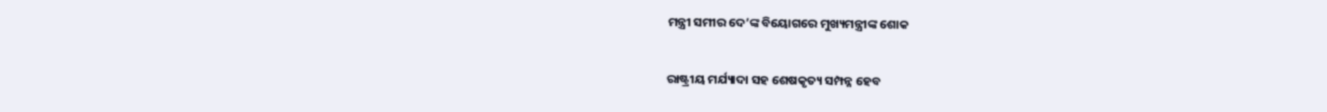ମନ୍ତ୍ରୀ ସମୀର ଦେ’ଙ୍କ ବିୟୋଗରେ ମୁଖ୍ୟମନ୍ତ୍ରୀଙ୍କ ଶୋକ

ରାଷ୍ଟ୍ରୀୟ ମର୍ଯ୍ୟାଦା ସହ ଶେଷକୃତ୍ୟ ସମ୍ପନ୍ନ ହେବ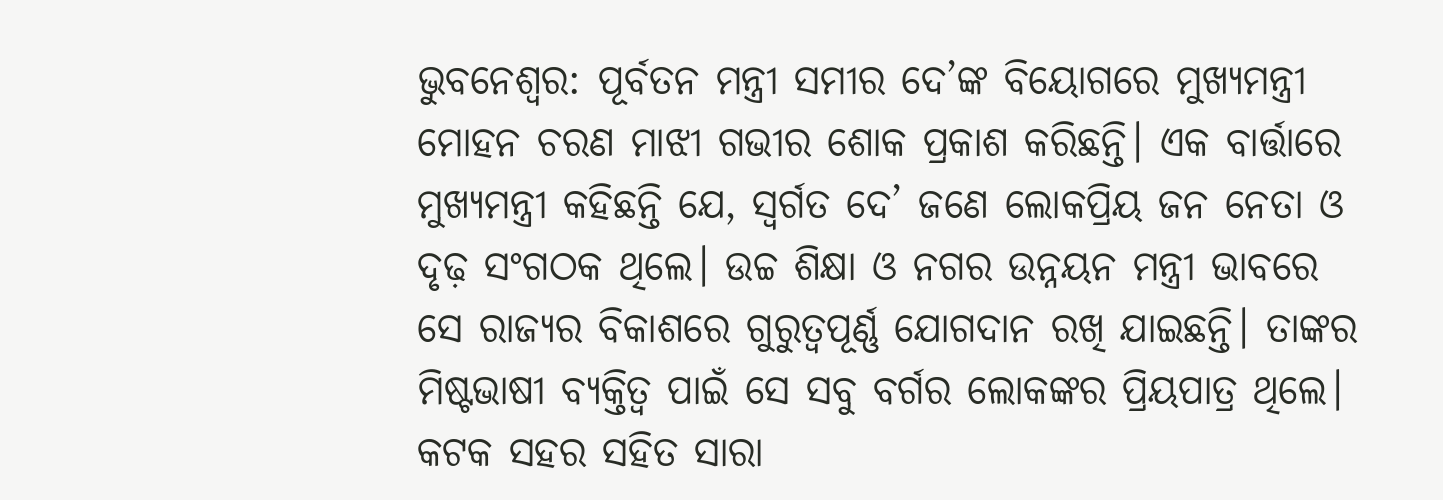ଭୁବନେଶ୍ୱର: ପୂର୍ବତନ ମନ୍ତ୍ରୀ ସମୀର ଦେ’ଙ୍କ ବିୟୋଗରେ ମୁଖ୍ୟମନ୍ତ୍ରୀ ମୋହନ ଚରଣ ମାଝୀ ଗଭୀର ଶୋକ ପ୍ରକାଶ କରିଛନ୍ତି। ଏକ ବାର୍ତ୍ତାରେ ମୁଖ୍ୟମନ୍ତ୍ରୀ କହିଛନ୍ତି ଯେ, ସ୍ବର୍ଗତ ଦେ’ ଜଣେ ଲୋକପ୍ରିୟ ଜନ ନେତା ଓ ଦୃଢ଼ ସଂଗଠକ ଥିଲେ। ଉଚ୍ଚ ଶିକ୍ଷା ଓ ନଗର ଉନ୍ନୟନ ମନ୍ତ୍ରୀ ଭାବରେ ସେ ରାଜ୍ୟର ବିକାଶରେ ଗୁରୁତ୍ବପୂର୍ଣ୍ଣ ଯୋଗଦାନ ରଖି ଯାଇଛନ୍ତି। ତାଙ୍କର ମିଷ୍ଟଭାଷୀ ବ୍ୟକ୍ତିତ୍ବ ପାଇଁ ସେ ସବୁ ବର୍ଗର ଲୋକଙ୍କର ପ୍ରିୟପାତ୍ର ଥିଲେ। କଟକ ସହର ସହିତ ସାରା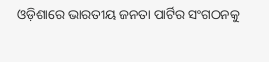ଓଡ଼ିଶାରେ ଭାରତୀୟ ଜନତା ପାର୍ଟିର ସଂଗଠନକୁ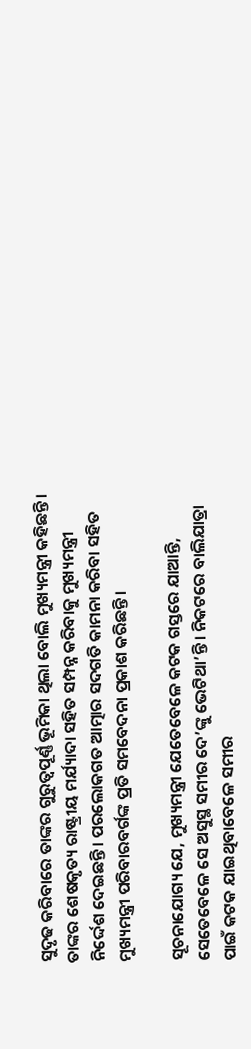ସୁଦୃଢ କରିବାରେ ତାଙ୍କର ଗୁରୁତ୍ବପୂର୍ଣ୍ଣ ଭୂମିକା ଥିଲା ବୋଲି ମୁଖ୍ୟମନ୍ତ୍ରୀ କହିଛନ୍ତି। ତାଙ୍କର ଶେଷକୃତ୍ୟ ରାଷ୍ଟ୍ରୀୟ ମର୍ଯ୍ୟାଦା ସହିତ ସମ୍ପନ୍ନ କରିବାକୁ ମୁଖ୍ୟମନ୍ତ୍ରୀ ନିର୍ଦ୍ଦେଶ ଦେଇଛନ୍ତି। ପରଲୋକଗତ ଆତ୍ମାର ସଦଗତି କାମନା କରିବା ସହିତ ମୁଖ୍ୟମନ୍ତ୍ରୀ ପରିବାରବର୍ଗଙ୍କ ପ୍ରତି ସମବେଦନା ପ୍ରକାଶ କରିଛନ୍ତି।

ସୂଚନାଯୋଗ୍ୟ ଯେ, ମୁଖ୍ୟମନ୍ତ୍ରୀ ଯେତେବେଳେ କଟକ ଗସ୍ତରେ ଯାଆନ୍ତି, ସେତେବେଳେ ସେ ଅସୁସ୍ଥ ସମୀର ଦେ’ଙ୍କୁ ଭେଟିଥା’ନ୍ତି। ନିକଟରେ ବାଲିଯାତ୍ରା ପାଇଁ କଟକ ଯାଇଥିବାବେଳେ ସମୀର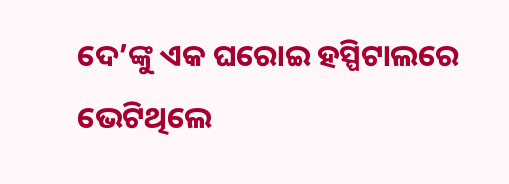ଦେ’ଙ୍କୁ ଏକ ଘରୋଇ ହସ୍ପିଟାଲରେ ଭେଟିଥିଲେ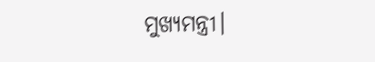ମୁଖ୍ୟମନ୍ତ୍ରୀ।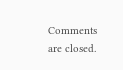Comments are closed.